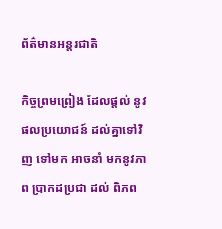ព័ត៌មានអន្តរជាតិ

កិច្ចព្រមព្រៀង ដែលផ្តល់ នូវផលប្រយោជន៍ ដល់គ្នាទៅវិញ ទៅមក អាចនាំ មកនូវភាព ប្រាកដប្រជា ដល់ ពិភព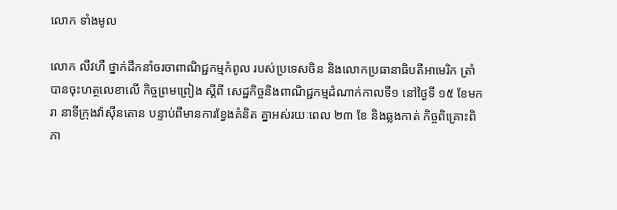លោក ទាំងមូល

លោក លីវហឺ ថ្នាក់ដឹកនាំចរចាពាណិជ្ជកម្មកំពូល របស់ប្រទេសចិន និងលោកប្រធានាធិបតីអាមេរិក ត្រាំ បានចុះហត្ថលេខាលើ កិច្ចព្រមព្រៀង ស្តីពី សេដ្ឋកិច្ចនិងពាណិជ្ជកម្មដំណាក់កាលទី១ នៅថ្ងៃទី ១៥ ខែមករា នាទីក្រុងវ៉ាស៊ីនតោន បន្ទាប់ពីមានការខ្វែងគំនិត គ្នាអស់រយៈពេល ២៣ ខែ និងឆ្លងកាត់ កិច្ចពិគ្រោះពិភា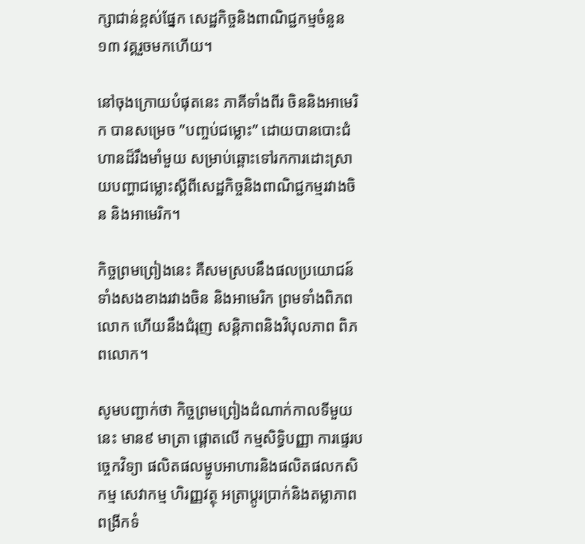ក្សាជាន់ខ្ពស់ផែ្នក សេដ្ឋកិច្ចនិងពាណិជ្ជកម្មចំនួន១៣ វគ្គរួចមកហើយ។

នៅចុងក្រោយបំផុតនេះ ភាគីទាំងពីរ ចិននិងអាមេរិក បានសម្រេច ”បញ្ចប់ជម្លោះ” ដោយបានបោះជំហានដ៏រឹងមាំមួយ សម្រាប់ឆ្ពោះទៅរកការដោះស្រាយបញ្ហាជម្លោះស្តីពីសេដ្ឋកិច្ចនិងពាណិជ្ជកម្មរវាងចិន និងអាមេរិក។

កិច្ចព្រមព្រៀងនេះ គឺសមស្របនឹងផលប្រយោជន៍ ទាំងសងខាងរវាងចិន និងអាមេរិក ព្រមទាំងពិភពលោក ហើយនឹងជំរុញ សន្តិភាពនិងវិបុលភាព ពិភពលោក។

សូមបញ្ជាក់ថា កិច្ចព្រមព្រៀងដំណាក់កាលទីមួយនេះ មាន៩ មាត្រា ផ្តោតលើ កម្មសិទ្ធិបញ្ញា ការផ្ទេរបច្ចេកវិទ្យា ផលិតផលម្ហូបអាហារនិងផលិតផលកសិកម្ម សេវាកម្ម ហិរញ្ញវត្ថុ អត្រាប្តូរប្រាក់និងតម្លាភាព ពង្រីកទំ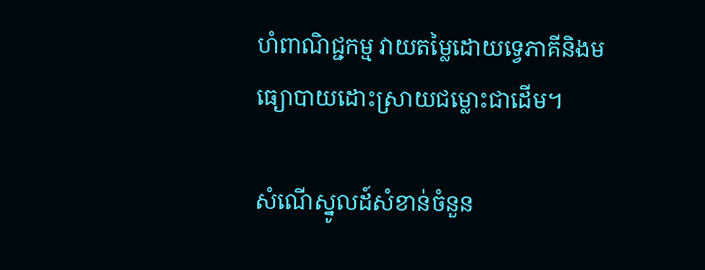ហំពាណិជ្ជកម្ម វាយតម្លៃដោយទ្វេភាគីនិងមធ្យោបាយដោះស្រាយជម្លោះជាដើម។

សំណើស្នូលដ៍សំខាន់ចំនួន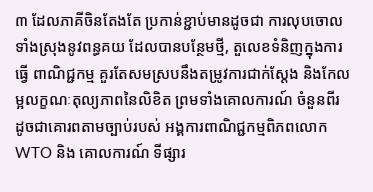៣ ដែលភាគីចិនតែងតែ ប្រកាន់ខ្ជាប់មានដូចជា ការលុបចោលទាំងស្រុងនូវពន្ធគយ ដែលបានបន្ថែមថ្មី, តួលេខទំនិញក្នុងការធ្វើ ពាណិជ្ជកម្ម គួរតែសមស្របនឹងតម្រូវការជាក់ស្តែង និងកែលម្អលក្ខណៈតុល្យភាពនៃលិខិត ព្រមទាំងគោលការណ៍ ចំនួនពីរ ដូចជាគោរពតាមច្បាប់របស់ អង្គការពាណិជ្ជកម្មពិភពលោក WTO និង គោលការណ៍ ទីផ្សារ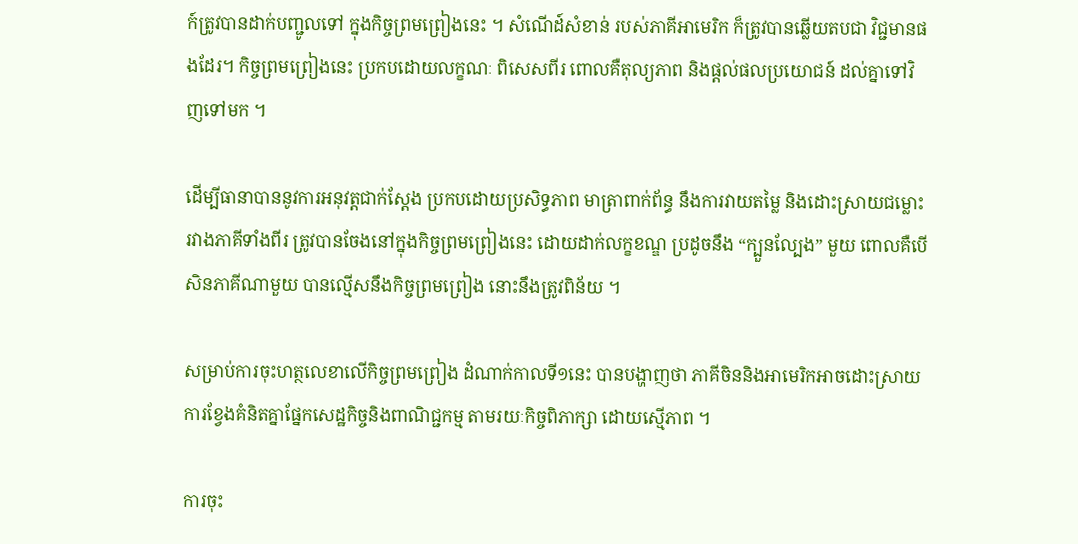ក៍ត្រូវបានដាក់បញ្ជូលទៅ ក្នុងកិច្ចព្រមព្រៀងនេះ ។ សំណើដ៍សំខាន់ របស់ភាគីអាមេរិក ក៏ត្រូវបានឆ្លើយតបជា វិជ្ជមានផងដែរ។ កិច្ចព្រមព្រៀងនេះ ប្រកបដោយលក្ខណៈ ពិសេសពីរ ពោលគឺតុល្យភាព និងផ្តល់ផលប្រយោជន៍ ដល់គ្នាទៅវិញទៅមក ។

ដើម្បីធានាបាននូវការអនុវត្តជាក់ស្តែង ប្រកបដោយប្រសិទ្ធភាព មាត្រាពាក់ព័ន្ធ នឹងការវាយតម្លៃ និងដោះស្រាយជម្លោះរវាងភាគីទាំងពីរ ត្រូវបានចែងនៅក្នុងកិច្ចព្រមព្រៀងនេះ ដោយដាក់លក្ខខណ្ឌ ប្រដូចនឹង “ក្បួនល្បែង” មួយ ពោលគឺបើសិនភាគីណាមួយ បានល្មើសនឹងកិច្ចព្រមព្រៀង នោះនឹងត្រូវពិន័យ ។

សម្រាប់ការចុះហត្ថលេខាលើកិច្ចព្រមព្រៀង ដំណាក់កាលទី១នេះ បានបង្ហាញថា ភាគីចិននិងអាមេរិកអាចដោះស្រាយការខ្វែងគំនិតគ្នាផ្នែកសេដ្ឋកិច្ចនិងពាណិជ្ជកម្ម តាមរយៈកិច្ចពិភាក្សា ដោយស្មើភាព ។

ការចុះ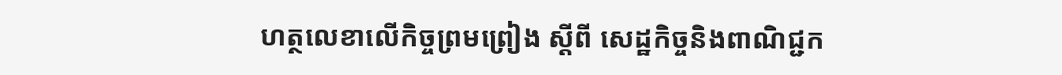ហត្ថលេខាលើកិច្ចព្រមព្រៀង ស្តីពី សេដ្ឋកិច្ចនិងពាណិជ្ជក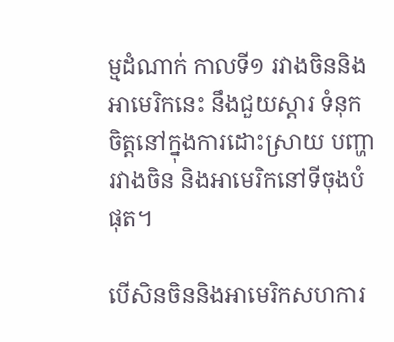ម្មដំណាក់ កាលទី១ រវាងចិននិងអាមេរិកនេះ នឹងជួយស្តារ ទំនុកចិត្តនៅក្នុងការដោះស្រាយ បញ្ហារវាងចិន និងអាមេរិកនៅទីចុងបំផុត។

បើសិនចិននិងអាមេរិកសហការ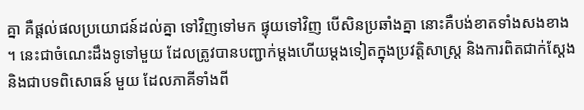គ្នា គឺផ្តល់ផលប្រយោជន៍ដល់គ្នា ទៅវិញទៅមក ផ្ទុយទៅវិញ បើសិនប្រឆាំងគ្នា នោះគឺបង់ខាតទាំងសងខាង ។ នេះជាចំណេះដឹងទូទៅមួយ ដែលត្រូវបានបញ្ជាក់ម្តងហើយម្តងទៀតក្នុងប្រវត្តិសាស្ត្រ និងការពិតជាក់ស្តែង និងជាបទពិសោធន៍ មួយ ដែលភាគីទាំងពី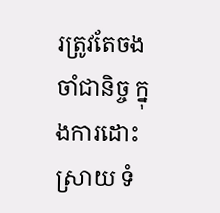រត្រូវតែចងចាំជានិច្ច ក្នុងការដោះស្រាយ ទំ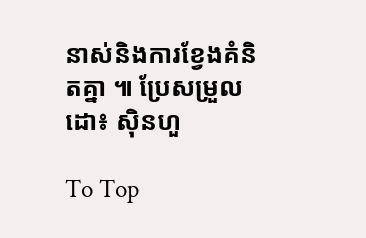នាស់និងការខ្វែងគំនិតគ្នា ៕ ប្រែសម្រួលដោ៖ ស៊ិនហួ

To Top